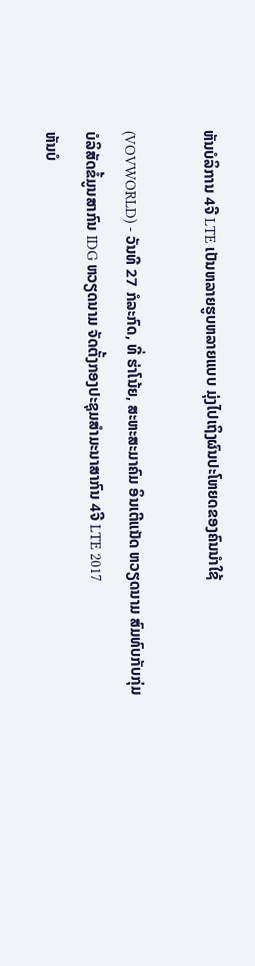ຫັນບໍລິການ 4ຈີ LTE ເປັນຫລາຍຮູບຫລາຍແບບ ມຸ່ງໄປເຖິງຜົນປະໂຫຍດຂອງຄົນນຳໃຊ້

(VOVWORLD) - ວັນທີ 27 ກໍລະກົດ, ທີ່ ຮ່າໂນ້ຍ, ສະຫະສະມາຄົມ ອິນເຕີແນັດ ຫວຽດນາມ ສົມທົບກັບກຸ່ມບໍລິສັດຂໍ້ມູນສາກົນ IDG ຫວຽດນາມ ຈັດຕັ້ງກອງປະຊຸມສຳມະນາສາກົນ 4ຈີ LTE 2017
ຫັນບໍ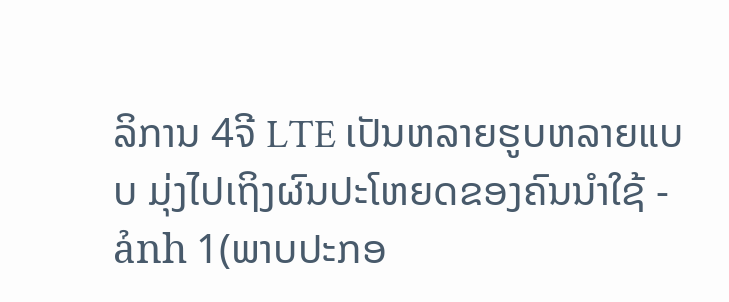ລິການ 4ຈີ LTE ເປັນຫລາຍຮູບຫລາຍແບບ ມຸ່ງໄປເຖິງຜົນປະໂຫຍດຂອງຄົນນຳໃຊ້ - ảnh 1(ພາບປະກອ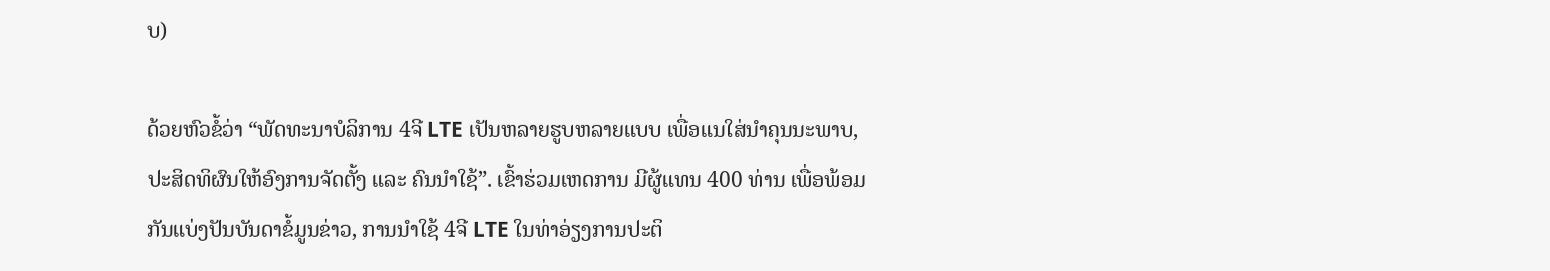ບ)

ດ້ວຍຫົວຂໍ້ວ່າ “ພັດທະນາບໍລິການ 4ຈີ LTE ເປັນຫລາຍຮູບຫລາຍແບບ ເພື່ອແນໃສ່ນຳຄຸນນະພາບ, ປະສິດທິຜົນໃຫ້ອົງການຈັດຕັ້ງ ແລະ ຄົນນຳໃຊ້”. ເຂົ້າຮ່ວມເຫດການ ມີຜູ້ແທນ 400 ທ່ານ ເພື່ອພ້ອມກັນແບ່ງປັນບັນດາຂໍ້ມູນຂ່າວ, ການນຳໃຊ້ 4ຈີ LTE ໃນທ່າອ່ຽງການປະຕິ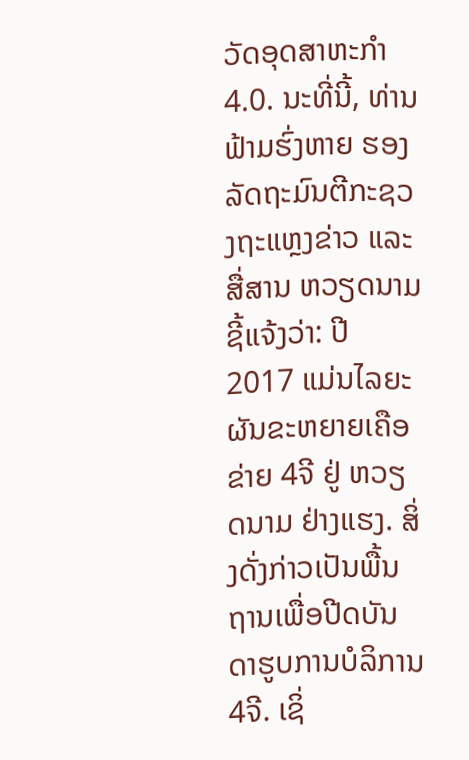ວັດອຸດສາຫະກຳ 4.0. ນະທີ່ນີ້, ທ່ານ ຟ້າມຮົ່ງຫາຍ ຮອງລັດຖະມົນຕີກະຊວງຖະແຫຼງຂ່າວ ແລະ ສື່ສານ ຫວຽດນາມ ຊີ້ແຈ້ງວ່າ: ປີ 2017 ແມ່ນໄລຍະຜັນຂະຫຍາຍເຄືອຂ່າຍ 4ຈີ ຢູ່ ຫວຽດນາມ ຢ່າງແຮງ. ສິ່ງດັ່ງກ່າວເປັນພື້ນຖານເພື່ອປີດບັນດາຮູບການບໍລິການ 4ຈີ. ເຊິ່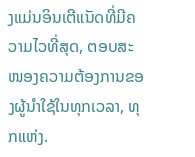ງແມ່ນອິນເຕີແນັດທີ່ມີຄວາມໄວທີ່ສຸດ, ຕອບສະໜອງຄວາມຕ້ອງການຂອງຜູ້ນຳໃຊ້ໃນທຸກເວລາ, ທຸກແຫ່ງ.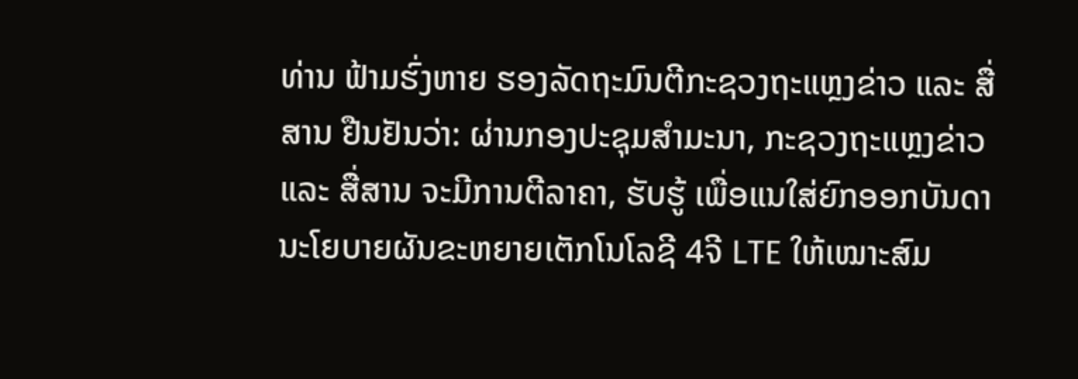ທ່ານ ຟ້າມຮົ່ງຫາຍ ຮອງລັດຖະມົນຕີກະຊວງຖະແຫຼງຂ່າວ ແລະ ສື່ສານ ຢືນຢັນວ່າ: ຜ່ານກອງປະຊຸມສຳມະນາ, ກະຊວງຖະແຫຼງຂ່າວ ແລະ ສື່ສານ ຈະມີການຕີລາຄາ, ຮັບຮູ້ ເພື່ອແນໃສ່ຍົກອອກບັນດານະໂຍບາຍຜັນຂະຫຍາຍເຕັກໂນໂລຊີ 4ຈີ LTE ໃຫ້ເໝາະສົມ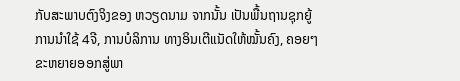ກັບສະພາບຕົງຈິງຂອງ ຫວຽດນາມ ຈາກນັ້ນ ເປັນພື້ນຖານຊຸກຍູ້ການນຳໃຊ້ 4ຈີ, ການບໍລິການ ທາງອິນເຕີແນັດໃຫ້ໝັ້ນຄົງ, ຄອຍໆຂະຫຍາຍອອກສູ່ພາ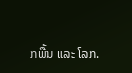ກພື້ນ ແລະ ໂລກ.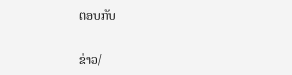ຕອບກັບ

ຂ່າວ/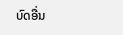ບົດອື່ນ